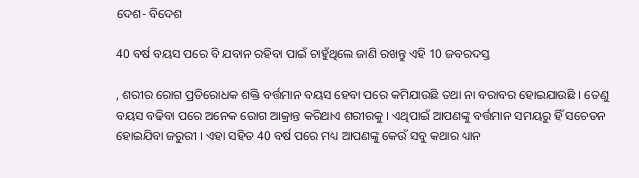ଦେଶ- ବିଦେଶ

40 ବର୍ଷ ବୟସ ପରେ ବି ଯବାନ ରହିବା ପାଇଁ ଚାହୁଁଥିଲେ ଜାଣି ରଖନ୍ତୁ ଏହି 10 ଜବରଦସ୍ତ

, ଶରୀର ରୋଗ ପ୍ରତିରୋଧକ ଶକ୍ତି ବର୍ତ୍ତମାନ ବୟସ ହେବା ପରେ କମିଯାଉଛି ତଥା ନା ବରାବର ହୋଇଯାଉଛି । ତେଣୁ ବୟସ ବଢିବା ପରେ ଅନେକ ରୋଗ ଆକ୍ରାନ୍ତ କରିଥାଏ ଶରୀରକୁ । ଏଥିପାଇଁ ଆପଣଙ୍କୁ ବର୍ତ୍ତମାନ ସମୟରୁ ହିଁ ସଚେତନ ହୋଇଯିବା ଜରୁରୀ । ଏହା ସହିତ 40 ବର୍ଷ ପରେ ମଧ୍ୟ ଆପଣଙ୍କୁ କେଉଁ ସବୁ କଥାର ଧ୍ୟାନ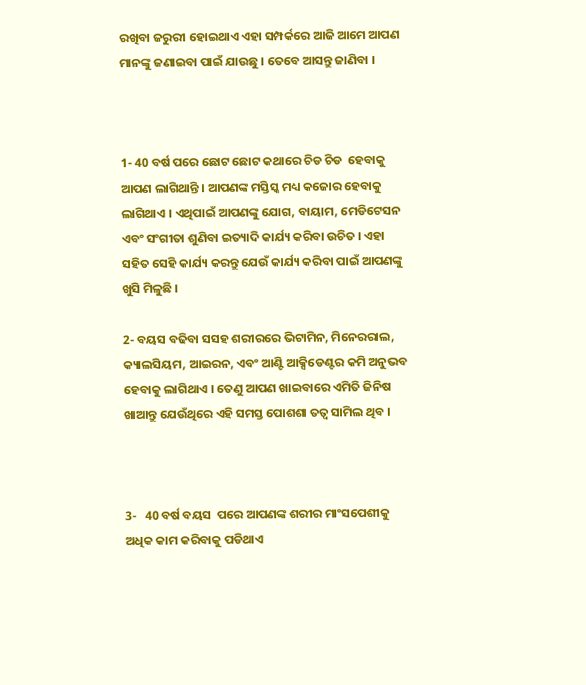ରଖିବା ଜରୁରୀ ହୋଇଥାଏ ଏହା ସମ୍ପର୍କରେ ଆଜି ଆମେ ଆପଣ ମାନଙ୍କୁ ଜଣାଇବା ପାଇଁ ଯାଉଛୁ । ତେବେ ଆସନ୍ତୁ ଜାଣିବା ।



1- 40 ବର୍ଷ ପରେ ଛୋଟ ଛୋଟ କଥାରେ ଚିଡ ଚିଡ  ହେବାକୁ ଆପଣ ଲାଗିଥାନ୍ତି । ଆପଣଙ୍କ ମସ୍ତିସ୍କ ମଧ୍ୟ କଜୋର ହେବାକୁ ଲାଗିଥାଏ । ଏଥିପାଇଁ ଆପଣଙ୍କୁ ଯୋଗ, ବାୟାମ, ମେଡିଟେସନ ଏବଂ ସଂଗୀତା ଶୁଣିବା ଇତ୍ୟାଦି କାର୍ଯ୍ୟ କରିବା ଉଚିତ । ଏହା ସହିତ ସେହି କାର୍ଯ୍ୟ କରନ୍ତୁ ଯେଉଁ କାର୍ଯ୍ୟ କରିବା ପାଇଁ ଆପଣଙ୍କୁ ଖୁସି ମିଳୁଛି ।

2- ବୟସ ବଢିବା ସସହ ଶରୀରରେ ଭିଟାମିନ, ମିନେରରାଲ, କ୍ୟାଲସିୟମ, ଆଇରନ, ଏବଂ ଆଣ୍ଟି ଆକ୍ସିଡେଣ୍ଟର କମି ଅନୁଭବ ହେବାକୁ ଲାଗିଥାଏ । ତେଣୁ ଆପଣ ଖାଇବାରେ ଏମିତି ଜିନିଷ ଖାଆନ୍ତୁ ଯେଉଁଥିରେ ଏହି ସମସ୍ତ ପୋଶଶା ତତ୍ଵ ସାମିଲ ଥିବ ।



3-   40 ବର୍ଷ ବୟସ  ପରେ ଆପଣଙ୍କ ଶରୀର ମାଂସପେଶୀକୁ ଅଧିକ କାମ କରିବାକୁ ପଡିଥାଏ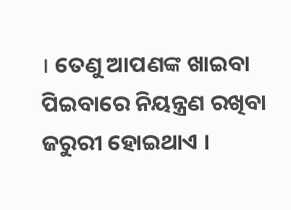। ତେଣୁ ଆପଣଙ୍କ ଖାଇବା ପିଇବାରେ ନିୟନ୍ତ୍ରଣ ରଖିବା ଜରୁରୀ ହୋଇଥାଏ ।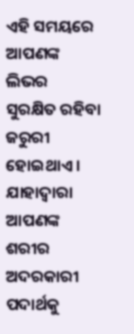ଏହି ସମୟରେ ଆପଣଙ୍କ ଲିଭର ସୁରକ୍ଷିତ ରହିବା ଜରୁରୀ ହୋଇଥାଏ । ଯାହାଦ୍ୱାରା ଆପଣଙ୍କ ଶରୀର ଅଦରକାରୀ ପଦାର୍ଥକୁ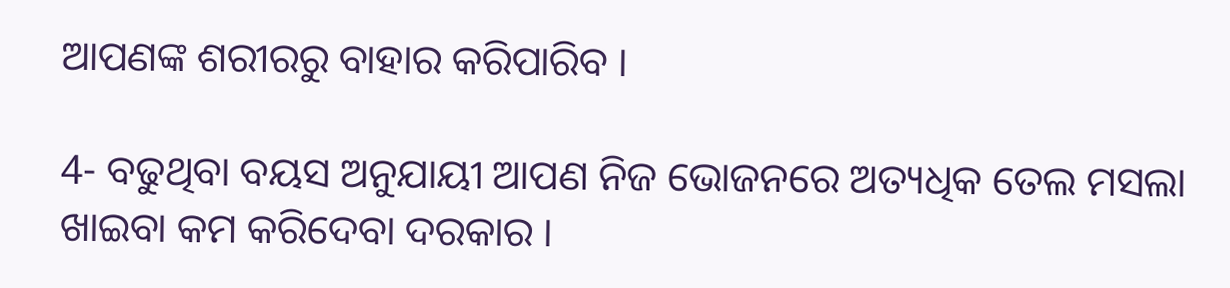ଆପଣଙ୍କ ଶରୀରରୁ ବାହାର କରିପାରିବ ।

4- ବଢୁଥିବା ବୟସ ଅନୁଯାୟୀ ଆପଣ ନିଜ ଭୋଜନରେ ଅତ୍ୟଧିକ ତେଲ ମସଲା ଖାଇବା କମ କରିଦେବା ଦରକାର ।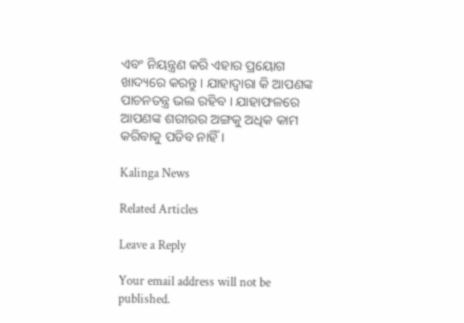ଏବଂ ନିୟନ୍ତ୍ରଣ କରି ଏହାର ପ୍ରୟୋଗ ଖାଦ୍ୟରେ କରନ୍ତୁ । ଯାହାଦ୍ୱାରା କି ଆପଣଙ୍କ ପାଚନତନ୍ତ୍ର ଭଲ ରହିବ । ଯାହାଫଳରେ ଆପଣଙ୍କ ଶରୀରର ଅଙ୍ଗକୁ ଅଧିକ କାମ କରିବାକୁ ପଡିବ ନାହିଁ ।

Kalinga News

Related Articles

Leave a Reply

Your email address will not be published.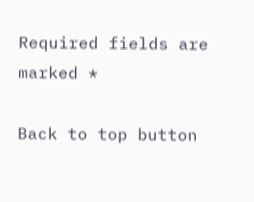Required fields are marked *

Back to top button